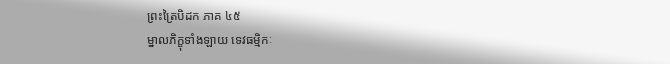ព្រះត្រៃបិដក ភាគ ៤៥
ម្នាលភិក្ខុទាំងឡាយ ទេវធម្មិកៈ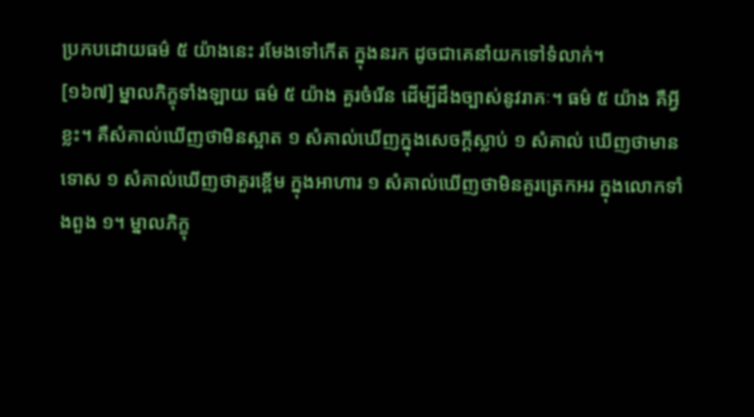ប្រកបដោយធម៌ ៥ យ៉ាងនេះ រមែងទៅកើត ក្នុងនរក ដូចជាគេនាំយកទៅទំលាក់។
[១៦៧] ម្នាលភិក្ខុទាំងឡាយ ធម៌ ៥ យ៉ាង គួរចំរើន ដើម្បីដឹងច្បាស់នូវរាគៈ។ ធម៌ ៥ យ៉ាង គឺអ្វីខ្លះ។ គឺសំគាល់ឃើញថាមិនស្អាត ១ សំគាល់ឃើញក្នុងសេចក្តីស្លាប់ ១ សំគាល់ ឃើញថាមានទោស ១ សំគាល់ឃើញថាគួរខ្ពើម ក្នុងអាហារ ១ សំគាល់ឃើញថាមិនគួរត្រេកអរ ក្នុងលោកទាំងពួង ១។ ម្នាលភិក្ខុ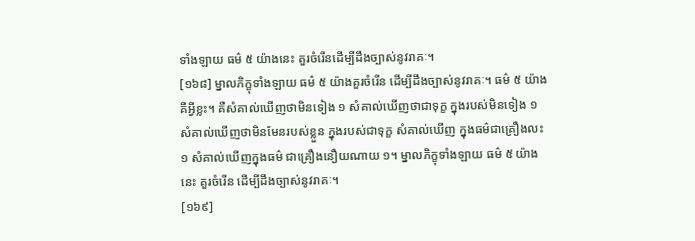ទាំងឡាយ ធម៌ ៥ យ៉ាងនេះ គួរចំរើនដើម្បីដឹងច្បាស់នូវរាគៈ។
[១៦៨] ម្នាលភិក្ខុទាំងឡាយ ធម៌ ៥ យ៉ាងគួរចំរើន ដើម្បីដឹងច្បាស់នូវរាគៈ។ ធម៌ ៥ យ៉ាង គឺអ្វីខ្លះ។ គឺសំគាល់ឃើញថាមិនទៀង ១ សំគាល់ឃើញថាជាទុក្ខ ក្នុងរបស់មិនទៀង ១ សំគាល់ឃើញថាមិនមែនរបស់ខ្លួន ក្នុងរបស់ជាទុក្ខ សំគាល់ឃើញ ក្នុងធម៌ជាគ្រឿងលះ ១ សំគាល់ឃើញក្នុងធម៌ ជាគ្រឿងនឿយណាយ ១។ ម្នាលភិក្ខុទាំងឡាយ ធម៌ ៥ យ៉ាងនេះ គួរចំរើន ដើម្បីដឹងច្បាស់នូវរាគៈ។
[១៦៩]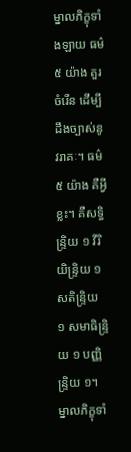ម្នាលភិក្ខុទាំងឡាយ ធម៌ ៥ យ៉ាង គួរចំរើន ដើម្បីដឹងច្បាស់នូវរាគៈ។ ធម៌ ៥ យ៉ាង គឺអ្វីខ្លះ។ គឺសទ្ធិន្រ្ទិយ ១ វីរិយិន្រ្ទិយ ១ សតិន្រ្ទិយ ១ សមាធិន្រ្ទិយ ១ បញ្ញិន្រ្ទិយ ១។ ម្នាលភិក្ខុទាំ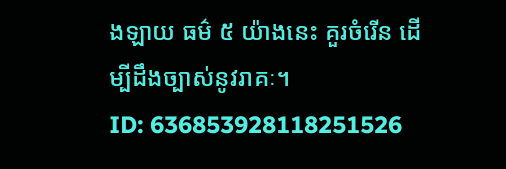ងឡាយ ធម៌ ៥ យ៉ាងនេះ គួរចំរើន ដើម្បីដឹងច្បាស់នូវរាគៈ។
ID: 636853928118251526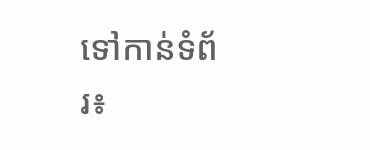ទៅកាន់ទំព័រ៖